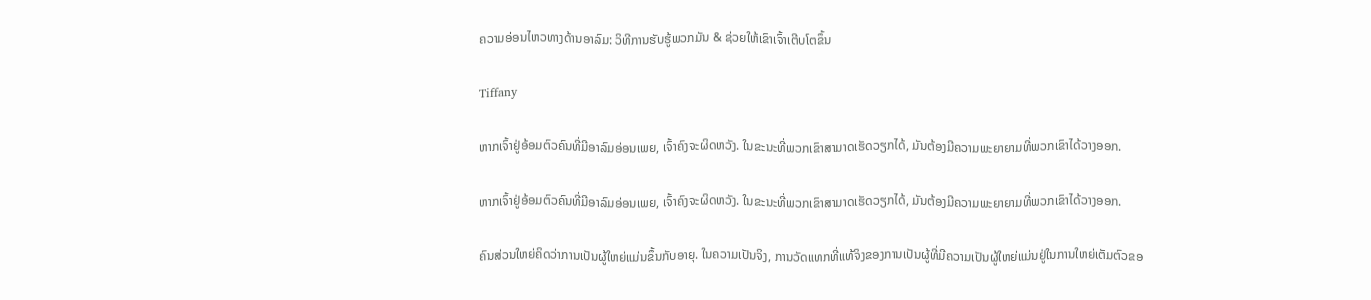ຄວາມອ່ອນໄຫວທາງດ້ານອາລົມ: ວິທີການຮັບຮູ້ພວກມັນ & ຊ່ວຍໃຫ້ເຂົາເຈົ້າເຕີບໂຕຂຶ້ນ

Tiffany

ຫາກເຈົ້າຢູ່ອ້ອມຕົວຄົນທີ່ມີອາລົມອ່ອນເພຍ, ເຈົ້າຄົງຈະຜິດຫວັງ. ໃນຂະນະທີ່ພວກເຂົາສາມາດເຮັດວຽກໄດ້, ມັນຕ້ອງມີຄວາມພະຍາຍາມທີ່ພວກເຂົາໄດ້ວາງອອກ.

ຫາກເຈົ້າຢູ່ອ້ອມຕົວຄົນທີ່ມີອາລົມອ່ອນເພຍ, ເຈົ້າຄົງຈະຜິດຫວັງ. ໃນຂະນະທີ່ພວກເຂົາສາມາດເຮັດວຽກໄດ້, ມັນຕ້ອງມີຄວາມພະຍາຍາມທີ່ພວກເຂົາໄດ້ວາງອອກ.

ຄົນສ່ວນໃຫຍ່ຄິດວ່າການເປັນຜູ້ໃຫຍ່ແມ່ນຂຶ້ນກັບອາຍຸ. ໃນຄວາມເປັນຈິງ, ການວັດແທກທີ່ແທ້ຈິງຂອງການເປັນຜູ້ທີ່ມີຄວາມເປັນຜູ້ໃຫຍ່ແມ່ນຢູ່ໃນການໃຫຍ່ເຕັມຕົວຂອ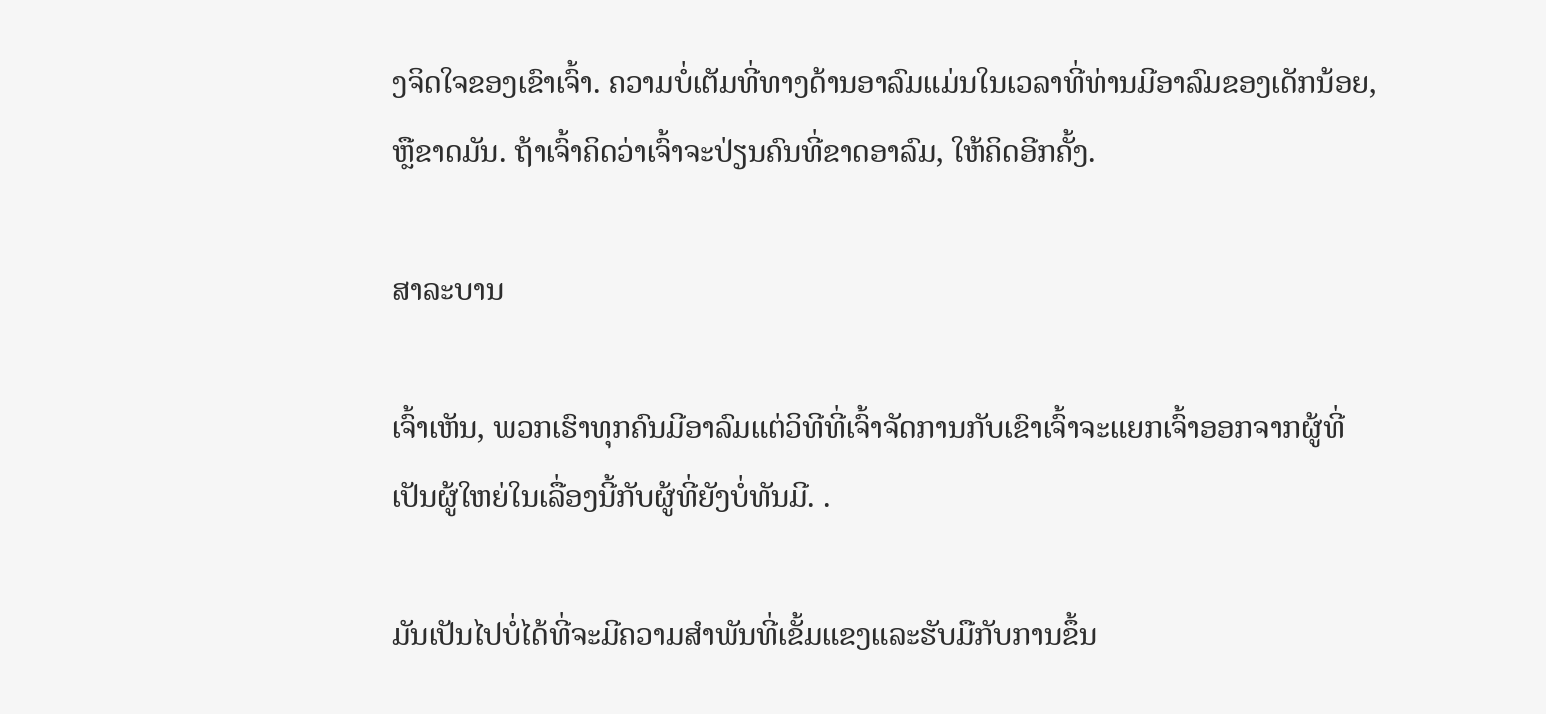ງຈິດໃຈຂອງເຂົາເຈົ້າ. ຄວາມບໍ່ເຕັມທີ່ທາງດ້ານອາລົມແມ່ນໃນເວລາທີ່ທ່ານມີອາລົມຂອງເດັກນ້ອຍ, ຫຼືຂາດມັນ. ຖ້າເຈົ້າຄິດວ່າເຈົ້າຈະປ່ຽນຄົນທີ່ຂາດອາລົມ, ໃຫ້ຄິດອີກຄັ້ງ.

ສາລະບານ

ເຈົ້າເຫັນ, ພວກເຮົາທຸກຄົນມີອາລົມແຕ່ວິທີທີ່ເຈົ້າຈັດການກັບເຂົາເຈົ້າຈະແຍກເຈົ້າອອກຈາກຜູ້ທີ່ເປັນຜູ້ໃຫຍ່ໃນເລື່ອງນີ້ກັບຜູ້ທີ່ຍັງບໍ່ທັນມີ. .

ມັນເປັນໄປບໍ່ໄດ້ທີ່ຈະມີຄວາມສໍາພັນທີ່ເຂັ້ມແຂງແລະຮັບມືກັບການຂຶ້ນ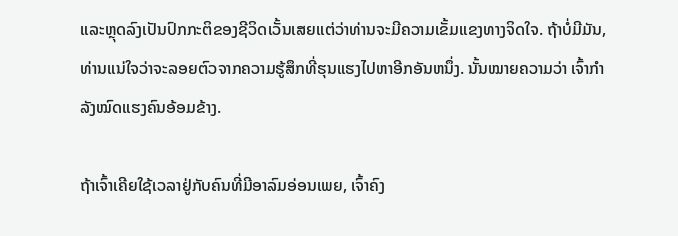ແລະຫຼຸດລົງເປັນປົກກະຕິຂອງຊີວິດເວັ້ນເສຍແຕ່ວ່າທ່ານຈະມີຄວາມເຂັ້ມແຂງທາງຈິດໃຈ. ຖ້າບໍ່ມີມັນ, ທ່ານແນ່ໃຈວ່າຈະລອຍຕົວຈາກຄວາມຮູ້ສຶກທີ່ຮຸນແຮງໄປຫາອີກອັນຫນຶ່ງ. ນັ້ນໝາຍຄວາມວ່າ ເຈົ້າກຳລັງໝົດແຮງຄົນອ້ອມຂ້າງ.

ຖ້າເຈົ້າເຄີຍໃຊ້ເວລາຢູ່ກັບຄົນທີ່ມີອາລົມອ່ອນເພຍ, ເຈົ້າຄົງ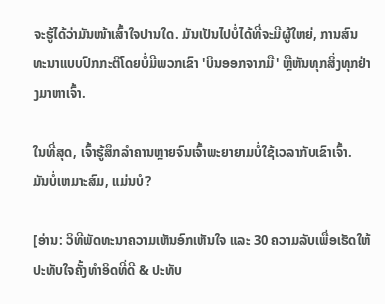ຈະຮູ້ໄດ້ວ່າມັນໜ້າເສົ້າໃຈປານໃດ. ມັນເປັນໄປບໍ່ໄດ້ທີ່ຈະມີຜູ້ໃຫຍ່, ການສົນທະນາແບບປົກກະຕິໂດຍບໍ່ມີພວກເຂົາ 'ບິນອອກຈາກມື' ຫຼືຫັນທຸກສິ່ງທຸກຢ່າງມາຫາເຈົ້າ.

ໃນທີ່ສຸດ, ເຈົ້າຮູ້ສຶກລຳຄານຫຼາຍຈົນເຈົ້າພະຍາຍາມບໍ່ໃຊ້ເວລາກັບເຂົາເຈົ້າ. ມັນບໍ່ເຫມາະສົມ, ແມ່ນບໍ?

[ອ່ານ: ວິທີພັດທະນາຄວາມເຫັນອົກເຫັນໃຈ ແລະ 30 ຄວາມລັບເພື່ອເຮັດໃຫ້ປະທັບໃຈຄັ້ງທໍາອິດທີ່ດີ & ປະທັບ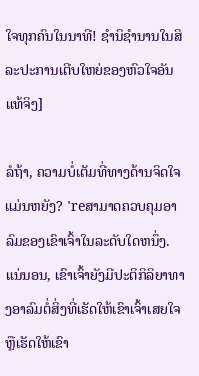ໃຈທຸກຄົນໃນນາທີ! ຊໍານິຊໍານານໃນສິລະປະການເຕີບໃຫຍ່ຂອງຫົວໃຈອັນແທ້ຈິງ]

ລໍຖ້າ, ຄວາມບໍ່ເຕັມທີ່ທາງດ້ານຈິດໃຈແມ່ນຫຍັງ? 'reສາມາດຄວບຄຸມອາລົມຂອງເຂົາເຈົ້າໃນລະດັບໃດຫນຶ່ງ. ແນ່ນອນ, ເຂົາເຈົ້າຍັງມີປະຕິກິລິຍາທາງອາລົມຕໍ່ສິ່ງທີ່ເຮັດໃຫ້ເຂົາເຈົ້າເສຍໃຈ ຫຼືເຮັດໃຫ້ເຂົາ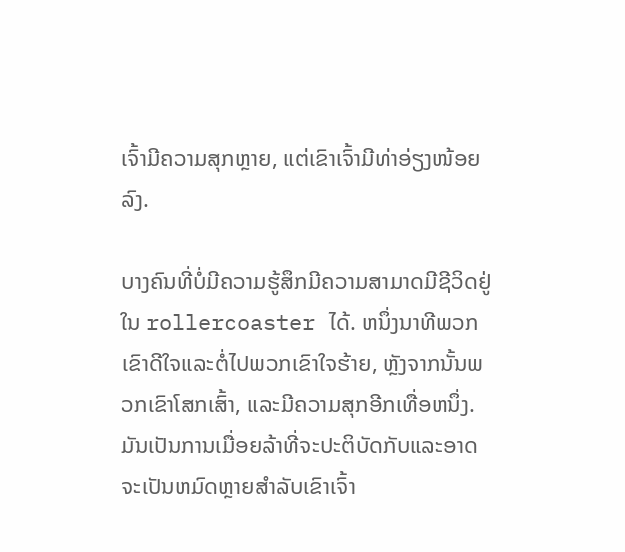ເຈົ້າມີຄວາມສຸກຫຼາຍ, ແຕ່ເຂົາເຈົ້າມີທ່າອ່ຽງໜ້ອຍລົງ.

ບາງຄົນທີ່ບໍ່ມີຄວາມຮູ້ສຶກມີຄວາມສາມາດມີຊີວິດຢູ່ໃນ rollercoaster ໄດ້. ຫນຶ່ງນາທີພວກເຂົາດີໃຈແລະຕໍ່ໄປພວກເຂົາໃຈຮ້າຍ, ຫຼັງຈາກນັ້ນພວກເຂົາໂສກເສົ້າ, ແລະມີຄວາມສຸກອີກເທື່ອຫນຶ່ງ. ມັນເປັນການເມື່ອຍລ້າທີ່ຈະປະຕິບັດກັບແລະອາດຈະເປັນຫມົດຫຼາຍສໍາລັບເຂົາເຈົ້າ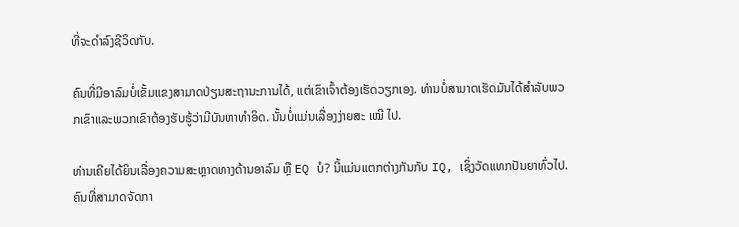ທີ່ຈະດໍາລົງຊີວິດກັບ.

ຄົນທີ່ມີອາລົມບໍ່ເຂັ້ມແຂງສາມາດປ່ຽນສະຖານະການໄດ້, ແຕ່ເຂົາເຈົ້າຕ້ອງເຮັດວຽກເອງ. ທ່ານບໍ່ສາມາດເຮັດມັນໄດ້ສໍາລັບພວກເຂົາແລະພວກເຂົາຕ້ອງຮັບຮູ້ວ່າມີບັນຫາທໍາອິດ. ນັ້ນບໍ່ແມ່ນເລື່ອງງ່າຍສະ ເໝີ ໄປ.

ທ່ານເຄີຍໄດ້ຍິນເລື່ອງຄວາມສະຫຼາດທາງດ້ານອາລົມ ຫຼື EQ ບໍ? ນີ້ແມ່ນແຕກຕ່າງກັນກັບ IQ, ເຊິ່ງວັດແທກປັນຍາທົ່ວໄປ. ຄົນທີ່ສາມາດຈັດກາ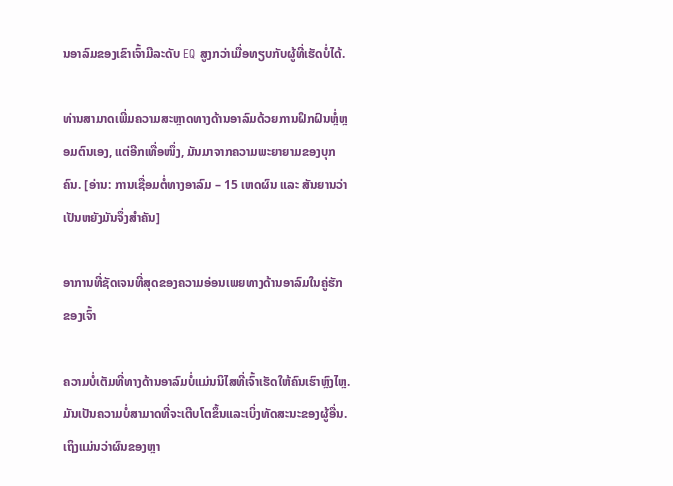ນອາລົມຂອງເຂົາເຈົ້າມີລະດັບ EQ ສູງກວ່າເມື່ອທຽບກັບຜູ້ທີ່ເຮັດບໍ່ໄດ້.

ທ່ານສາມາດເພີ່ມຄວາມສະຫຼາດທາງດ້ານອາລົມດ້ວຍການຝຶກຝົນຫຼໍ່ຫຼອມຕົນເອງ, ແຕ່ອີກເທື່ອໜຶ່ງ, ມັນມາຈາກຄວາມພະຍາຍາມຂອງບຸກຄົນ. [ອ່ານ: ການເຊື່ອມຕໍ່ທາງອາລົມ – 15 ເຫດຜົນ ແລະ ສັນຍານວ່າເປັນຫຍັງມັນຈຶ່ງສໍາຄັນ]

ອາການທີ່ຊັດເຈນທີ່ສຸດຂອງຄວາມອ່ອນເພຍທາງດ້ານອາລົມໃນຄູ່ຮັກຂອງເຈົ້າ

ຄວາມບໍ່ເຕັມທີ່ທາງດ້ານອາລົມບໍ່ແມ່ນນິໄສທີ່ເຈົ້າເຮັດໃຫ້ຄົນເຮົາຫຼົງໄຫຼ. ມັນເປັນຄວາມບໍ່ສາມາດທີ່ຈະເຕີບໂຕຂຶ້ນແລະເບິ່ງທັດສະນະຂອງຜູ້ອື່ນ. ເຖິງແມ່ນວ່າຜົນຂອງຫຼາ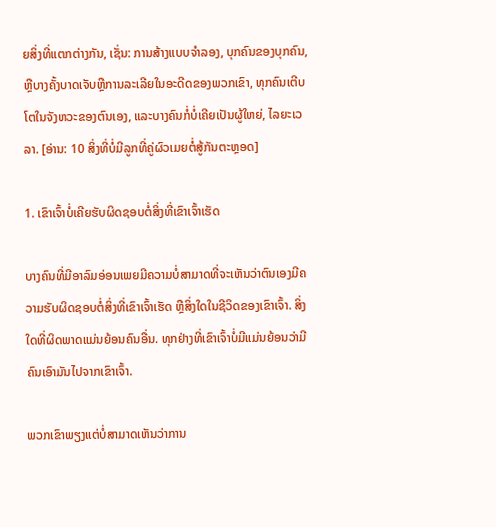ຍສິ່ງທີ່ແຕກຕ່າງກັນ, ເຊັ່ນ: ການສ້າງແບບຈໍາລອງ, ບຸກຄົນຂອງບຸກຄົນ, ຫຼືບາງຄັ້ງບາດເຈັບຫຼືການລະເລີຍໃນອະດີດຂອງພວກເຂົາ, ທຸກຄົນເຕີບໂຕໃນຈັງຫວະຂອງຕົນເອງ, ແລະບາງຄົນກໍ່ບໍ່ເຄີຍເປັນຜູ້ໃຫຍ່, ໄລຍະເວລາ. [ອ່ານ: 10 ສິ່ງທີ່ບໍ່ມີລູກທີ່ຄູ່ຜົວເມຍຕໍ່ສູ້ກັນຕະຫຼອດ]

1. ເຂົາເຈົ້າບໍ່ເຄີຍຮັບຜິດຊອບຕໍ່ສິ່ງທີ່ເຂົາເຈົ້າເຮັດ

ບາງຄົນທີ່ມີອາລົມອ່ອນເພຍມີຄວາມບໍ່ສາມາດທີ່ຈະເຫັນວ່າຕົນເອງມີຄວາມຮັບຜິດຊອບຕໍ່ສິ່ງທີ່ເຂົາເຈົ້າເຮັດ ຫຼືສິ່ງໃດໃນຊີວິດຂອງເຂົາເຈົ້າ. ສິ່ງໃດທີ່ຜິດພາດແມ່ນຍ້ອນຄົນອື່ນ. ທຸກຢ່າງທີ່ເຂົາເຈົ້າບໍ່ມີແມ່ນຍ້ອນວ່າມີຄົນເອົາມັນໄປຈາກເຂົາເຈົ້າ.

ພວກເຂົາພຽງແຕ່ບໍ່ສາມາດເຫັນວ່າການ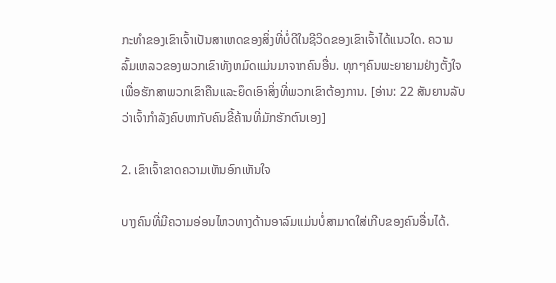ກະທຳຂອງເຂົາເຈົ້າເປັນສາເຫດຂອງສິ່ງທີ່ບໍ່ດີໃນຊີວິດຂອງເຂົາເຈົ້າໄດ້ແນວໃດ. ຄວາມລົ້ມເຫລວຂອງພວກເຂົາທັງຫມົດແມ່ນມາຈາກຄົນອື່ນ. ທຸກໆຄົນພະຍາຍາມຢ່າງຕັ້ງໃຈເພື່ອຮັກສາພວກເຂົາຄືນແລະຍຶດເອົາສິ່ງທີ່ພວກເຂົາຕ້ອງການ. [ອ່ານ: 22 ສັນຍານລັບວ່າເຈົ້າກໍາລັງຄົບຫາກັບຄົນຂີ້ຄ້ານທີ່ມັກຮັກຕົນເອງ]

2. ເຂົາເຈົ້າຂາດຄວາມເຫັນອົກເຫັນໃຈ

ບາງຄົນທີ່ມີຄວາມອ່ອນໄຫວທາງດ້ານອາລົມແມ່ນບໍ່ສາມາດໃສ່ເກີບຂອງຄົນອື່ນໄດ້.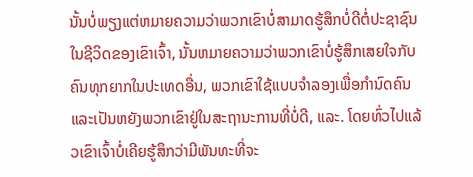ນັ້ນບໍ່ພຽງແຕ່ຫມາຍຄວາມວ່າພວກເຂົາບໍ່ສາມາດຮູ້ສຶກບໍ່ດີຕໍ່ປະຊາຊົນໃນຊີວິດຂອງເຂົາເຈົ້າ, ນັ້ນຫມາຍຄວາມວ່າພວກເຂົາບໍ່ຮູ້ສຶກເສຍໃຈກັບຄົນທຸກຍາກໃນປະເທດອື່ນ, ພວກເຂົາໃຊ້ແບບຈໍາລອງເພື່ອກໍານົດຄົນແລະເປັນຫຍັງພວກເຂົາຢູ່ໃນສະຖານະການທີ່ບໍ່ດີ, ແລະ. ໂດຍທົ່ວໄປແລ້ວເຂົາເຈົ້າບໍ່ເຄີຍຮູ້ສຶກວ່າມີພັນທະທີ່ຈະ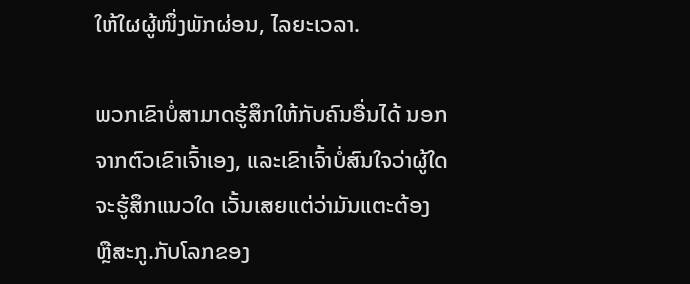ໃຫ້ໃຜຜູ້ໜຶ່ງພັກຜ່ອນ, ໄລຍະເວລາ.

ພວກເຂົາບໍ່ສາມາດຮູ້ສຶກໃຫ້ກັບຄົນອື່ນໄດ້ ນອກຈາກຕົວເຂົາເຈົ້າເອງ, ແລະເຂົາເຈົ້າບໍ່ສົນໃຈວ່າຜູ້ໃດຈະຮູ້ສຶກແນວໃດ ເວັ້ນເສຍແຕ່ວ່າມັນແຕະຕ້ອງ ຫຼືສະກູ.ກັບໂລກຂອງ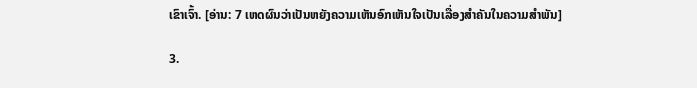ເຂົາເຈົ້າ. [ອ່ານ: 7 ເຫດຜົນວ່າເປັນຫຍັງຄວາມເຫັນອົກເຫັນໃຈເປັນເລື່ອງສໍາຄັນໃນຄວາມສໍາພັນ]

3.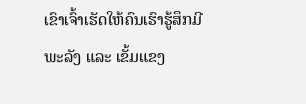ເຂົາເຈົ້າເຮັດໃຫ້ຄົນເຮົາຮູ້ສຶກມີພະລັງ ແລະ ເຂັ້ມແຂງ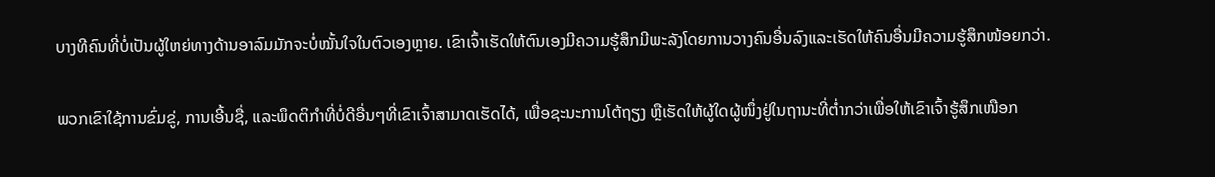ບາງທີຄົນທີ່ບໍ່ເປັນຜູ້ໃຫຍ່ທາງດ້ານອາລົມມັກຈະບໍ່ໝັ້ນໃຈໃນຕົວເອງຫຼາຍ. ເຂົາເຈົ້າເຮັດໃຫ້ຕົນເອງມີຄວາມຮູ້ສຶກມີພະລັງໂດຍການວາງຄົນອື່ນລົງແລະເຮັດໃຫ້ຄົນອື່ນມີຄວາມຮູ້ສຶກໜ້ອຍກວ່າ.

ພວກເຂົາໃຊ້ການຂົ່ມຂູ່, ການເອີ້ນຊື່, ແລະພຶດຕິກຳທີ່ບໍ່ດີອື່ນໆທີ່ເຂົາເຈົ້າສາມາດເຮັດໄດ້, ເພື່ອຊະນະການໂຕ້ຖຽງ ຫຼືເຮັດໃຫ້ຜູ້ໃດຜູ້ໜຶ່ງຢູ່ໃນຖານະທີ່ຕໍ່າກວ່າເພື່ອໃຫ້ເຂົາເຈົ້າຮູ້ສຶກເໜືອກ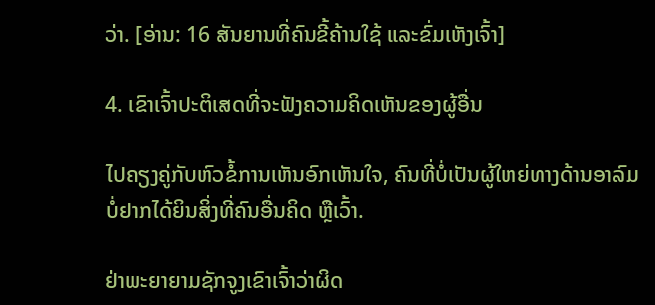ວ່າ. [ອ່ານ: 16 ສັນຍານທີ່ຄົນຂີ້ຄ້ານໃຊ້ ແລະຂົ່ມເຫັງເຈົ້າ]

4. ເຂົາເຈົ້າປະຕິເສດທີ່ຈະຟັງຄວາມຄິດເຫັນຂອງຜູ້ອື່ນ

ໄປຄຽງຄູ່ກັບຫົວຂໍ້ການເຫັນອົກເຫັນໃຈ, ຄົນທີ່ບໍ່ເປັນຜູ້ໃຫຍ່ທາງດ້ານອາລົມບໍ່ຢາກໄດ້ຍິນສິ່ງທີ່ຄົນອື່ນຄິດ ຫຼືເວົ້າ.

ຢ່າພະຍາຍາມຊັກຈູງເຂົາເຈົ້າວ່າຜິດ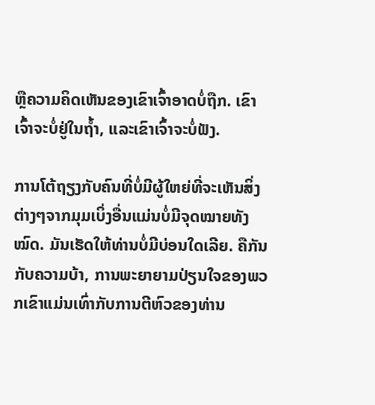ຫຼືຄວາມຄິດເຫັນຂອງເຂົາເຈົ້າອາດບໍ່ຖືກ. ເຂົາເຈົ້າຈະບໍ່ຢູ່ໃນຖໍ້າ, ແລະເຂົາເຈົ້າຈະບໍ່ຟັງ.

ການໂຕ້ຖຽງກັບຄົນທີ່ບໍ່ມີຜູ້ໃຫຍ່ທີ່ຈະເຫັນສິ່ງຕ່າງໆຈາກມຸມເບິ່ງອື່ນແມ່ນບໍ່ມີຈຸດໝາຍທັງໝົດ. ມັນເຮັດໃຫ້ທ່ານບໍ່ມີບ່ອນໃດເລີຍ. ຄືກັນກັບຄວາມບ້າ, ການພະຍາຍາມປ່ຽນໃຈຂອງພວກເຂົາແມ່ນເທົ່າກັບການຕີຫົວຂອງທ່ານ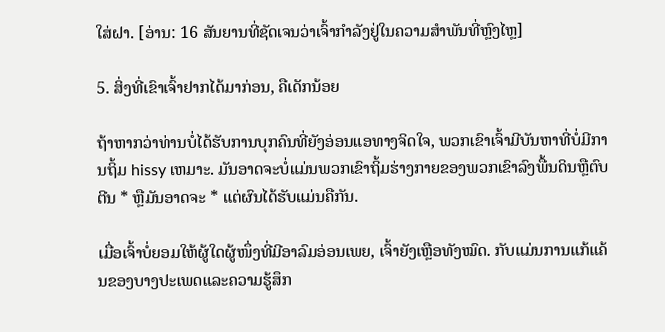ໃສ່ຝາ. [ອ່ານ: 16 ສັນຍານທີ່ຊັດເຈນວ່າເຈົ້າກໍາລັງຢູ່ໃນຄວາມສຳພັນທີ່ຫຼົງໄຫຼ]

5. ສິ່ງທີ່ເຂົາເຈົ້າຢາກໄດ້ມາກ່ອນ, ຄືເດັກນ້ອຍ

ຖ້າຫາກວ່າທ່ານບໍ່ໄດ້ຮັບການບຸກຄົນທີ່ຍັງອ່ອນແອທາງຈິດໃຈ, ພວກເຂົາເຈົ້າມີບັນຫາທີ່ບໍ່ມີການຖິ້ມ hissy ເຫມາະ. ມັນອາດຈະບໍ່ແມ່ນພວກເຂົາຖິ້ມຮ່າງກາຍຂອງພວກເຂົາລົງພື້ນດິນຫຼືຕົບຕີນ * ຫຼືມັນອາດຈະ * ແຕ່ຜົນໄດ້ຮັບແມ່ນຄືກັນ.

ເມື່ອເຈົ້າບໍ່ຍອມໃຫ້ຜູ້ໃດຜູ້ໜຶ່ງທີ່ມີອາລົມອ່ອນເພຍ, ເຈົ້າຍັງເຫຼືອທັງໝົດ. ກັບແມ່ນການແກ້ແຄ້ນຂອງບາງປະເພດແລະຄວາມຮູ້ສຶກ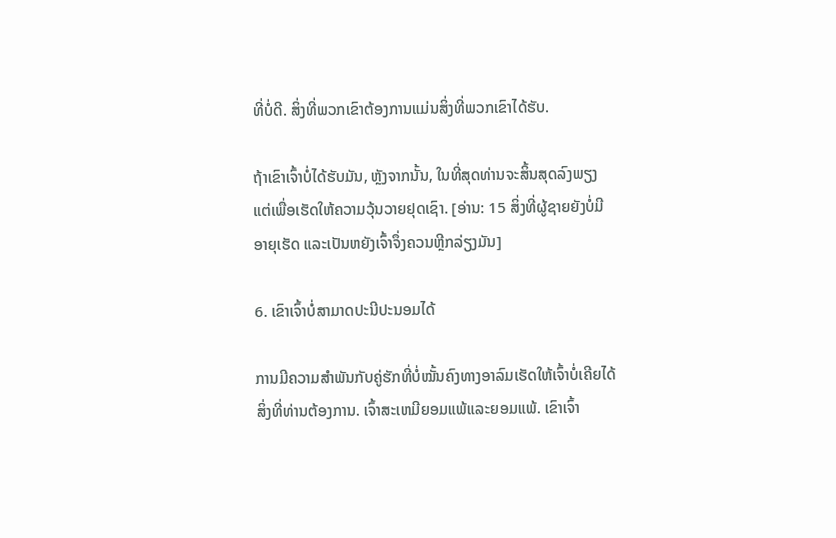ທີ່ບໍ່ດີ. ສິ່ງທີ່ພວກເຂົາຕ້ອງການແມ່ນສິ່ງທີ່ພວກເຂົາໄດ້ຮັບ.

ຖ້າເຂົາເຈົ້າບໍ່ໄດ້ຮັບມັນ, ຫຼັງຈາກນັ້ນ, ໃນທີ່ສຸດທ່ານຈະສິ້ນສຸດລົງພຽງແຕ່ເພື່ອເຮັດໃຫ້ຄວາມວຸ້ນວາຍຢຸດເຊົາ. [ອ່ານ: 15 ສິ່ງທີ່ຜູ້ຊາຍຍັງບໍ່ມີອາຍຸເຮັດ ແລະເປັນຫຍັງເຈົ້າຈຶ່ງຄວນຫຼີກລ່ຽງມັນ]

6. ເຂົາເຈົ້າບໍ່ສາມາດປະນີປະນອມໄດ້

ການມີຄວາມສໍາພັນກັບຄູ່ຮັກທີ່ບໍ່ໝັ້ນຄົງທາງອາລົມເຮັດໃຫ້ເຈົ້າບໍ່ເຄີຍໄດ້ສິ່ງທີ່ທ່ານຕ້ອງການ. ເຈົ້າສະເຫມີຍອມແພ້ແລະຍອມແພ້. ເຂົາເຈົ້າ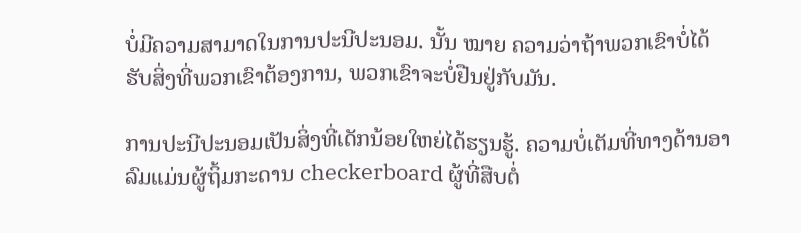ບໍ່ມີຄວາມສາມາດໃນການປະນີປະນອມ. ນັ້ນ ໝາຍ ຄວາມວ່າຖ້າພວກເຂົາບໍ່ໄດ້ຮັບສິ່ງທີ່ພວກເຂົາຕ້ອງການ, ພວກເຂົາຈະບໍ່ຢືນຢູ່ກັບມັນ.

ການປະນີປະນອມເປັນສິ່ງທີ່ເດັກນ້ອຍໃຫຍ່ໄດ້ຮຽນຮູ້. ຄວາມບໍ່ເຕັມທີ່ທາງດ້ານອາລົມແມ່ນຜູ້ຖິ້ມກະດານ checkerboard ຜູ້ທີ່ສືບຕໍ່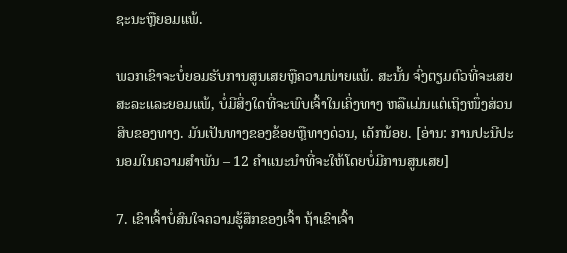ຊະນະຫຼືຍອມແພ້.

ພວກເຂົາຈະບໍ່ຍອມຮັບການສູນເສຍຫຼືຄວາມພ່າຍແພ້. ສະນັ້ນ ຈົ່ງຕຽມຕົວທີ່ຈະເສຍສະລະແລະຍອມແພ້, ບໍ່ມີສິ່ງໃດທີ່ຈະພົບເຈົ້າໃນເຄິ່ງທາງ ຫລືແມ່ນແຕ່ເຖິງໜຶ່ງສ່ວນສິບຂອງທາງ. ມັນເປັນທາງຂອງຂ້ອຍຫຼືທາງດ່ວນ, ເດັກນ້ອຍ. [ອ່ານ: ການປະນີປະນອມໃນຄວາມສໍາພັນ – 12 ຄໍາແນະນໍາທີ່ຈະໃຫ້ໂດຍບໍ່ມີການສູນເສຍ]

7. ເຂົາເຈົ້າບໍ່ສົນໃຈຄວາມຮູ້ສຶກຂອງເຈົ້າ ຖ້າເຂົາເຈົ້າ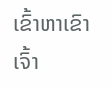ເຂົ້າຫາເຂົາເຈົ້າ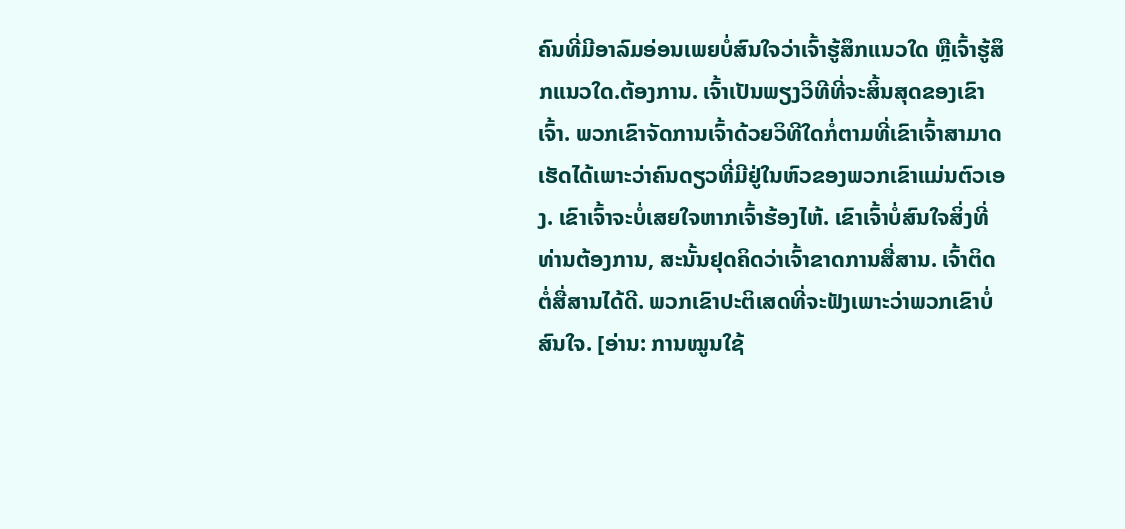ຄົນທີ່ມີອາລົມອ່ອນເພຍບໍ່ສົນໃຈວ່າເຈົ້າຮູ້ສຶກແນວໃດ ຫຼືເຈົ້າຮູ້ສຶກແນວໃດ.ຕ້ອງການ. ເຈົ້າເປັນພຽງວິທີທີ່ຈະສິ້ນສຸດຂອງເຂົາເຈົ້າ. ພວກເຂົາຈັດການເຈົ້າດ້ວຍວິທີໃດກໍ່ຕາມທີ່ເຂົາເຈົ້າສາມາດເຮັດໄດ້ເພາະວ່າຄົນດຽວທີ່ມີຢູ່ໃນຫົວຂອງພວກເຂົາແມ່ນຕົວເອງ. ເຂົາເຈົ້າຈະບໍ່ເສຍໃຈຫາກເຈົ້າຮ້ອງໄຫ້. ເຂົາເຈົ້າບໍ່ສົນໃຈສິ່ງທີ່ທ່ານຕ້ອງການ, ສະນັ້ນຢຸດຄິດວ່າເຈົ້າຂາດການສື່ສານ. ເຈົ້າຕິດຕໍ່ສື່ສານໄດ້ດີ. ພວກເຂົາປະຕິເສດທີ່ຈະຟັງເພາະວ່າພວກເຂົາບໍ່ສົນໃຈ. [ອ່ານ: ການໝູນໃຊ້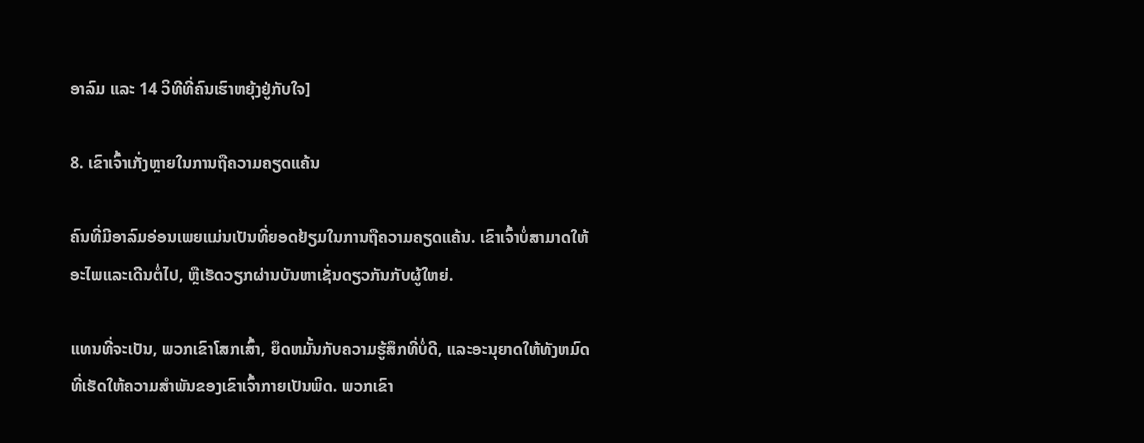ອາລົມ ແລະ 14 ວິທີທີ່ຄົນເຮົາຫຍຸ້ງຢູ່ກັບໃຈ]

8. ເຂົາເຈົ້າເກັ່ງຫຼາຍໃນການຖືຄວາມຄຽດແຄ້ນ

ຄົນທີ່ມີອາລົມອ່ອນເພຍແມ່ນເປັນທີ່ຍອດຢ້ຽມໃນການຖືຄວາມຄຽດແຄ້ນ. ເຂົາເຈົ້າບໍ່ສາມາດໃຫ້ອະໄພແລະເດີນຕໍ່ໄປ, ຫຼືເຮັດວຽກຜ່ານບັນຫາເຊັ່ນດຽວກັນກັບຜູ້ໃຫຍ່.

ແທນທີ່ຈະເປັນ, ພວກເຂົາໂສກເສົ້າ, ຍຶດຫມັ້ນກັບຄວາມຮູ້ສຶກທີ່ບໍ່ດີ, ແລະອະນຸຍາດໃຫ້ທັງຫມົດທີ່ເຮັດໃຫ້ຄວາມສໍາພັນຂອງເຂົາເຈົ້າກາຍເປັນພິດ. ພວກເຂົາ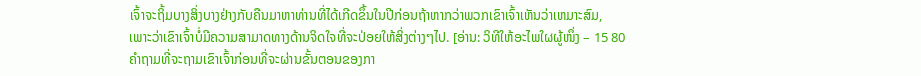ເຈົ້າຈະຖິ້ມບາງສິ່ງບາງຢ່າງກັບຄືນມາຫາທ່ານທີ່ໄດ້ເກີດຂຶ້ນໃນປີກ່ອນຖ້າຫາກວ່າພວກເຂົາເຈົ້າເຫັນວ່າເຫມາະສົມ, ເພາະວ່າເຂົາເຈົ້າບໍ່ມີຄວາມສາມາດທາງດ້ານຈິດໃຈທີ່ຈະປ່ອຍໃຫ້ສິ່ງຕ່າງໆໄປ. [ອ່ານ: ວິທີໃຫ້ອະໄພໃຜຜູ້ໜຶ່ງ – 15 80 ຄໍາຖາມທີ່ຈະຖາມເຂົາເຈົ້າກ່ອນທີ່ຈະຜ່ານຂັ້ນຕອນຂອງກາ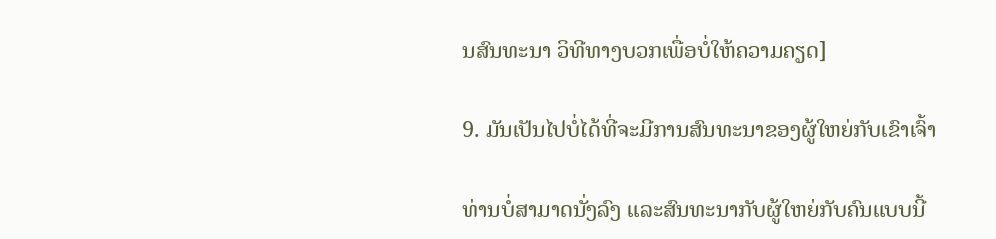ນສົນທະນາ ວິທີທາງບວກເພື່ອບໍ່ໃຫ້ຄວາມຄຽດ]

9. ມັນເປັນໄປບໍ່ໄດ້ທີ່ຈະມີການສົນທະນາຂອງຜູ້ໃຫຍ່ກັບເຂົາເຈົ້າ

ທ່ານບໍ່ສາມາດນັ່ງລົງ ແລະສົນທະນາກັບຜູ້ໃຫຍ່ກັບຄົນແບບນີ້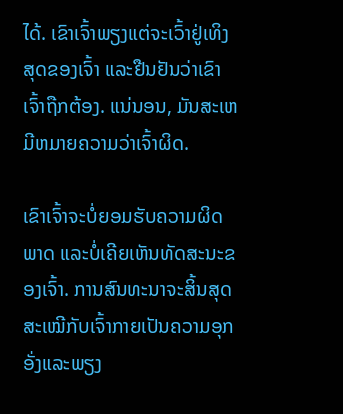ໄດ້. ເຂົາເຈົ້າພຽງແຕ່ຈະເວົ້າຢູ່ເທິງສຸດຂອງເຈົ້າ ແລະຢືນຢັນວ່າເຂົາເຈົ້າຖືກຕ້ອງ. ແນ່ນອນ, ມັນສະເຫມີຫມາຍຄວາມວ່າເຈົ້າຜິດ.

ເຂົາເຈົ້າຈະບໍ່ຍອມຮັບຄວາມຜິດພາດ ແລະບໍ່ເຄີຍເຫັນທັດສະນະຂອງເຈົ້າ. ການສົນທະນາຈະສິ້ນສຸດສະເໝີກັບເຈົ້າກາຍເປັນຄວາມອຸກອັ່ງແລະພຽງ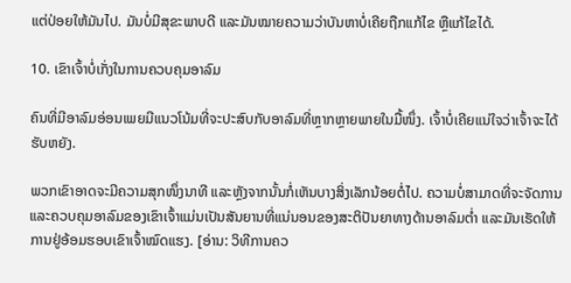ແຕ່ປ່ອຍໃຫ້ມັນໄປ. ມັນບໍ່ມີສຸຂະພາບດີ ແລະມັນໝາຍຄວາມວ່າບັນຫາບໍ່ເຄີຍຖືກແກ້ໄຂ ຫຼືແກ້ໄຂໄດ້.

10. ເຂົາເຈົ້າບໍ່ເກັ່ງໃນການຄວບຄຸມອາລົມ

ຄົນທີ່ມີອາລົມອ່ອນເພຍມີແນວໂນ້ມທີ່ຈະປະສົບກັບອາລົມທີ່ຫຼາກຫຼາຍພາຍໃນມື້ໜຶ່ງ. ເຈົ້າບໍ່ເຄີຍແນ່ໃຈວ່າເຈົ້າຈະໄດ້ຮັບຫຍັງ.

ພວກເຂົາອາດຈະມີຄວາມສຸກໜຶ່ງນາທີ ແລະຫຼັງຈາກນັ້ນກໍ່ເຫັນບາງສິ່ງເລັກນ້ອຍຕໍ່ໄປ. ຄວາມບໍ່ສາມາດທີ່ຈະຈັດການ ແລະຄວບຄຸມອາລົມຂອງເຂົາເຈົ້າແມ່ນເປັນສັນຍານທີ່ແນ່ນອນຂອງສະຕິປັນຍາທາງດ້ານອາລົມຕໍ່າ ແລະມັນເຮັດໃຫ້ການຢູ່ອ້ອມຮອບເຂົາເຈົ້າໝົດແຮງ. [ອ່ານ: ວິທີການຄວ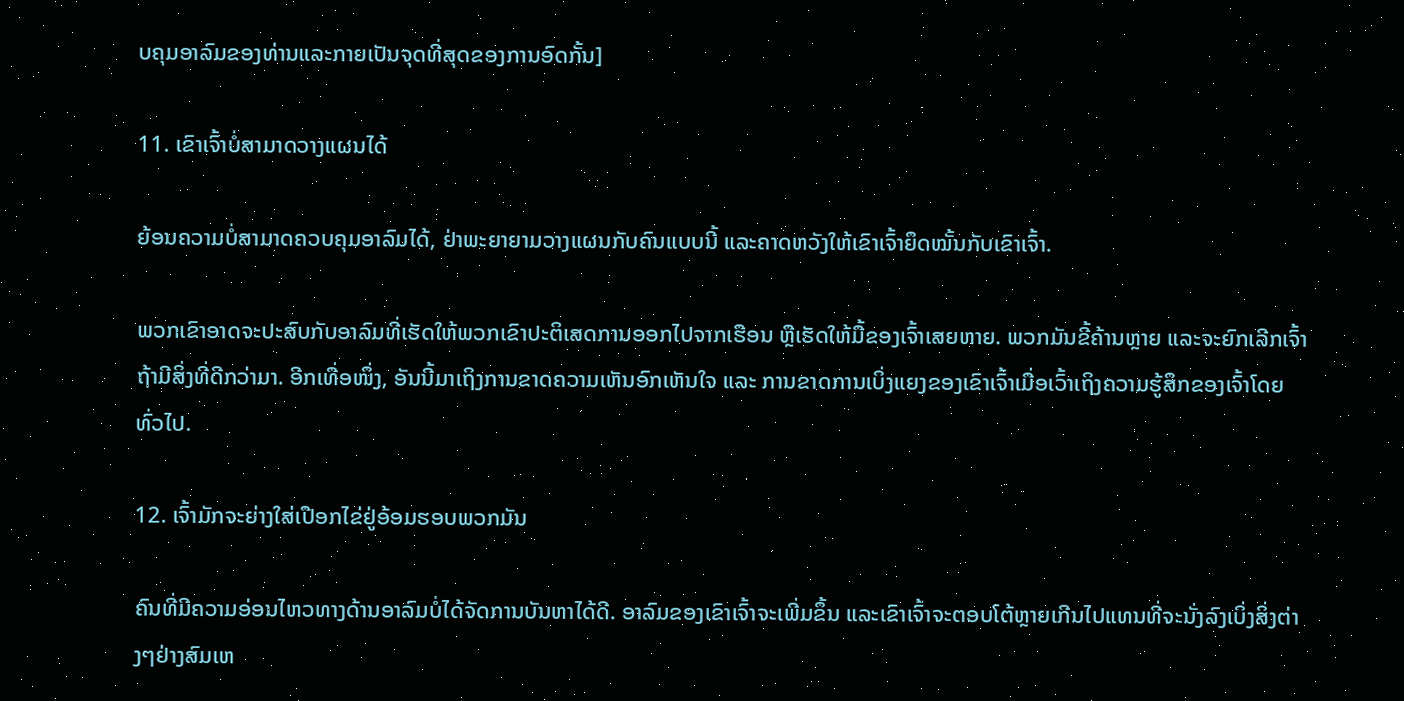ບຄຸມອາລົມຂອງທ່ານແລະກາຍເປັນຈຸດທີ່ສຸດຂອງການອົດກັ້ນ]

11. ເຂົາເຈົ້າບໍ່ສາມາດວາງແຜນໄດ້

ຍ້ອນຄວາມບໍ່ສາມາດຄວບຄຸມອາລົມໄດ້, ຢ່າພະຍາຍາມວາງແຜນກັບຄົນແບບນີ້ ແລະຄາດຫວັງໃຫ້ເຂົາເຈົ້າຍຶດໝັ້ນກັບເຂົາເຈົ້າ.

ພວກເຂົາອາດຈະປະສົບກັບອາລົມທີ່ເຮັດໃຫ້ພວກເຂົາປະຕິເສດການອອກໄປຈາກເຮືອນ ຫຼືເຮັດໃຫ້ມື້ຂອງເຈົ້າເສຍຫາຍ. ພວກມັນຂີ້ຄ້ານຫຼາຍ ແລະຈະຍົກເລີກເຈົ້າຖ້າມີສິ່ງທີ່ດີກວ່າມາ. ອີກເທື່ອໜຶ່ງ, ອັນນີ້ມາເຖິງການຂາດຄວາມເຫັນອົກເຫັນໃຈ ແລະ ການຂາດການເບິ່ງແຍງຂອງເຂົາເຈົ້າເມື່ອເວົ້າເຖິງຄວາມຮູ້ສຶກຂອງເຈົ້າໂດຍທົ່ວໄປ.

12. ເຈົ້າມັກຈະຍ່າງໃສ່ເປືອກໄຂ່ຢູ່ອ້ອມຮອບພວກມັນ

ຄົນທີ່ມີຄວາມອ່ອນໄຫວທາງດ້ານອາລົມບໍ່ໄດ້ຈັດການບັນຫາໄດ້ດີ. ອາລົມຂອງເຂົາເຈົ້າຈະເພີ່ມຂຶ້ນ ແລະເຂົາເຈົ້າຈະຕອບໂຕ້ຫຼາຍເກີນໄປແທນທີ່ຈະນັ່ງລົງເບິ່ງສິ່ງຕ່າງໆຢ່າງສົມເຫ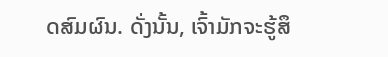ດສົມຜົນ. ດັ່ງນັ້ນ, ເຈົ້າມັກຈະຮູ້ສຶ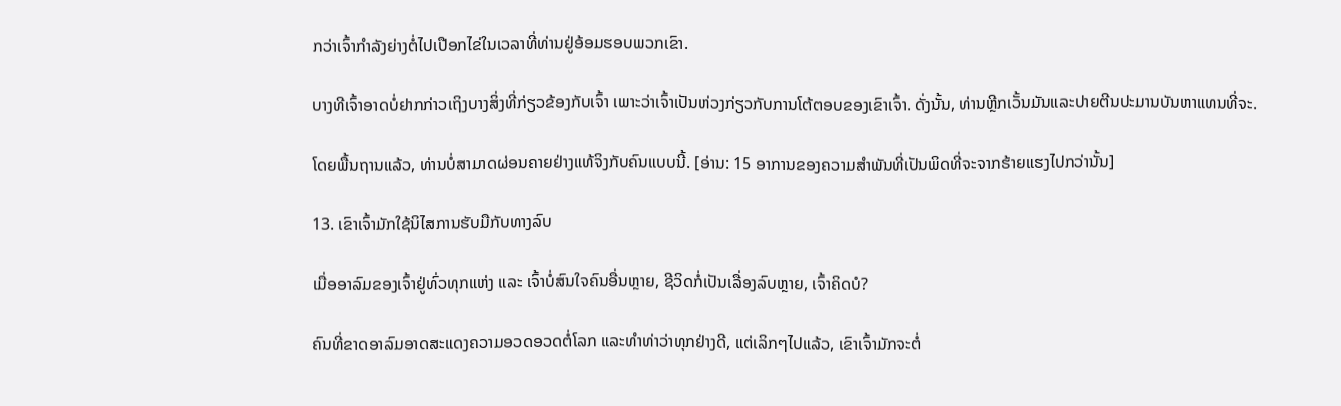ກວ່າເຈົ້າກໍາລັງຍ່າງຕໍ່ໄປເປືອກໄຂ່ໃນເວລາທີ່ທ່ານຢູ່ອ້ອມຮອບພວກເຂົາ.

ບາງທີເຈົ້າອາດບໍ່ຢາກກ່າວເຖິງບາງສິ່ງທີ່ກ່ຽວຂ້ອງກັບເຈົ້າ ເພາະວ່າເຈົ້າເປັນຫ່ວງກ່ຽວກັບການໂຕ້ຕອບຂອງເຂົາເຈົ້າ. ດັ່ງນັ້ນ, ທ່ານຫຼີກເວັ້ນມັນແລະປາຍຕີນປະມານບັນຫາແທນທີ່ຈະ.

ໂດຍພື້ນຖານແລ້ວ, ທ່ານບໍ່ສາມາດຜ່ອນຄາຍຢ່າງແທ້ຈິງກັບຄົນແບບນີ້. [ອ່ານ: 15 ອາການຂອງຄວາມສຳພັນທີ່ເປັນພິດທີ່ຈະຈາກຮ້າຍແຮງໄປກວ່ານັ້ນ]

13. ເຂົາເຈົ້າມັກໃຊ້ນິໄສການຮັບມືກັບທາງລົບ

ເມື່ອອາລົມຂອງເຈົ້າຢູ່ທົ່ວທຸກແຫ່ງ ແລະ ເຈົ້າບໍ່ສົນໃຈຄົນອື່ນຫຼາຍ, ຊີວິດກໍ່ເປັນເລື່ອງລົບຫຼາຍ, ເຈົ້າຄິດບໍ?

ຄົນທີ່ຂາດອາລົມອາດສະແດງຄວາມອວດອວດຕໍ່ໂລກ ແລະທຳທ່າວ່າທຸກຢ່າງດີ, ແຕ່ເລິກໆໄປແລ້ວ, ເຂົາເຈົ້າມັກຈະຕໍ່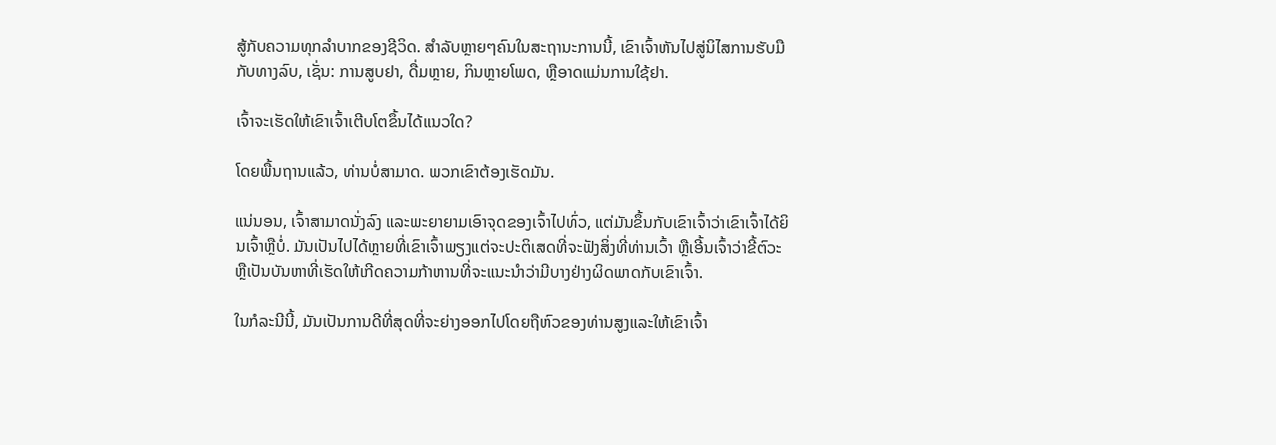ສູ້ກັບຄວາມທຸກລຳບາກຂອງຊີວິດ. ສໍາລັບຫຼາຍໆຄົນໃນສະຖານະການນີ້, ເຂົາເຈົ້າຫັນໄປສູ່ນິໄສການຮັບມືກັບທາງລົບ, ເຊັ່ນ: ການສູບຢາ, ດື່ມຫຼາຍ, ກິນຫຼາຍໂພດ, ຫຼືອາດແມ່ນການໃຊ້ຢາ.

ເຈົ້າຈະເຮັດໃຫ້ເຂົາເຈົ້າເຕີບໂຕຂຶ້ນໄດ້ແນວໃດ?

ໂດຍພື້ນຖານແລ້ວ, ທ່ານບໍ່ສາມາດ. ພວກເຂົາຕ້ອງເຮັດມັນ.

ແນ່ນອນ, ເຈົ້າສາມາດນັ່ງລົງ ແລະພະຍາຍາມເອົາຈຸດຂອງເຈົ້າໄປທົ່ວ, ແຕ່ມັນຂຶ້ນກັບເຂົາເຈົ້າວ່າເຂົາເຈົ້າໄດ້ຍິນເຈົ້າຫຼືບໍ່. ມັນເປັນໄປໄດ້ຫຼາຍທີ່ເຂົາເຈົ້າພຽງແຕ່ຈະປະຕິເສດທີ່ຈະຟັງສິ່ງທີ່ທ່ານເວົ້າ ຫຼືເອີ້ນເຈົ້າວ່າຂີ້ຕົວະ ຫຼືເປັນບັນຫາທີ່ເຮັດໃຫ້ເກີດຄວາມກ້າຫານທີ່ຈະແນະນໍາວ່າມີບາງຢ່າງຜິດພາດກັບເຂົາເຈົ້າ.

ໃນກໍລະນີນີ້, ມັນເປັນການດີທີ່ສຸດທີ່ຈະຍ່າງອອກໄປໂດຍຖືຫົວຂອງທ່ານສູງແລະໃຫ້ເຂົາເຈົ້າ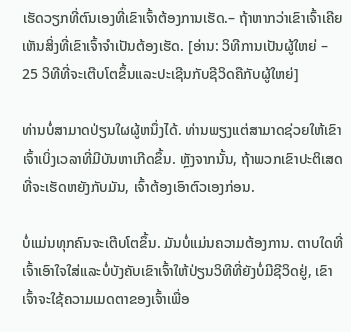ເຮັດວຽກທີ່ຕົນເອງທີ່ເຂົາເຈົ້າຕ້ອງການເຮັດ.– ຖ້າຫາກວ່າເຂົາເຈົ້າເຄີຍເຫັນສິ່ງທີ່ເຂົາເຈົ້າຈໍາເປັນຕ້ອງເຮັດ. [ອ່ານ: ວິທີການເປັນຜູ້ໃຫຍ່ – 25 ວິທີທີ່ຈະເຕີບໂຕຂຶ້ນແລະປະເຊີນກັບຊີວິດຄືກັບຜູ້ໃຫຍ່]

ທ່ານບໍ່ສາມາດປ່ຽນໃຜຜູ້ຫນຶ່ງໄດ້. ທ່ານພຽງແຕ່ສາມາດຊ່ວຍໃຫ້ເຂົາເຈົ້າເບິ່ງເວລາທີ່ມີບັນຫາເກີດຂຶ້ນ. ຫຼັງຈາກນັ້ນ, ຖ້າພວກເຂົາປະຕິເສດທີ່ຈະເຮັດຫຍັງກັບມັນ, ເຈົ້າຕ້ອງເອົາຕົວເອງກ່ອນ.

ບໍ່ແມ່ນທຸກຄົນຈະເຕີບໂຕຂຶ້ນ. ມັນບໍ່ແມ່ນຄວາມຕ້ອງການ. ຕາບໃດທີ່ເຈົ້າເອົາໃຈໃສ່ແລະບໍ່ບັງຄັບເຂົາເຈົ້າໃຫ້ປ່ຽນວິທີທີ່ຍັງບໍ່ມີຊີວິດຢູ່, ເຂົາເຈົ້າຈະໃຊ້ຄວາມເມດຕາຂອງເຈົ້າເພື່ອ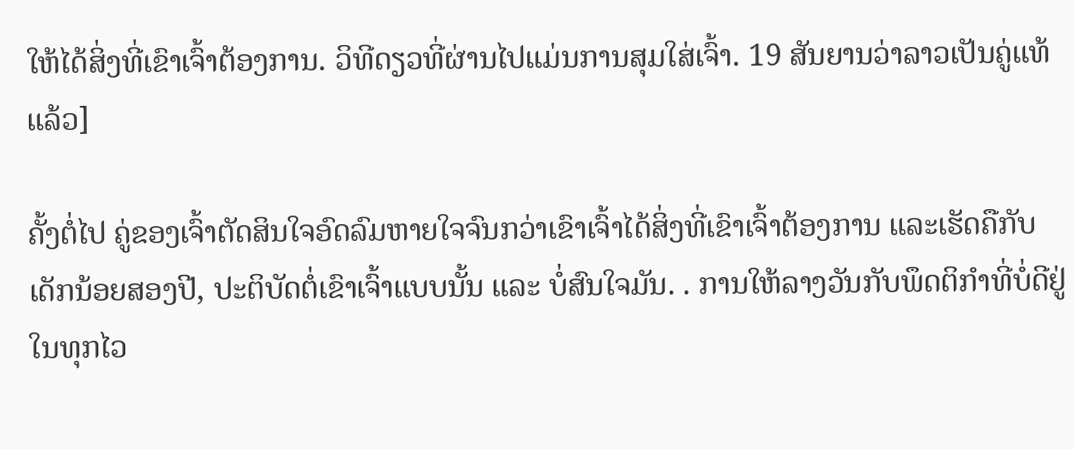ໃຫ້ໄດ້ສິ່ງທີ່ເຂົາເຈົ້າຕ້ອງການ. ວິທີດຽວທີ່ຜ່ານໄປແມ່ນການສຸມໃສ່ເຈົ້າ. 19 ສັນຍານວ່າລາວເປັນຄູ່ແທ້ແລ້ວ]

ຄັ້ງຕໍ່ໄປ ຄູ່ຂອງເຈົ້າຕັດສິນໃຈອົດລົມຫາຍໃຈຈົນກວ່າເຂົາເຈົ້າໄດ້ສິ່ງທີ່ເຂົາເຈົ້າຕ້ອງການ ແລະເຮັດຄືກັບເດັກນ້ອຍສອງປີ, ປະຕິບັດຕໍ່ເຂົາເຈົ້າແບບນັ້ນ ແລະ ບໍ່ສົນໃຈມັນ. . ການໃຫ້ລາງວັນກັບພຶດຕິກຳທີ່ບໍ່ດີຢູ່ໃນທຸກໄວ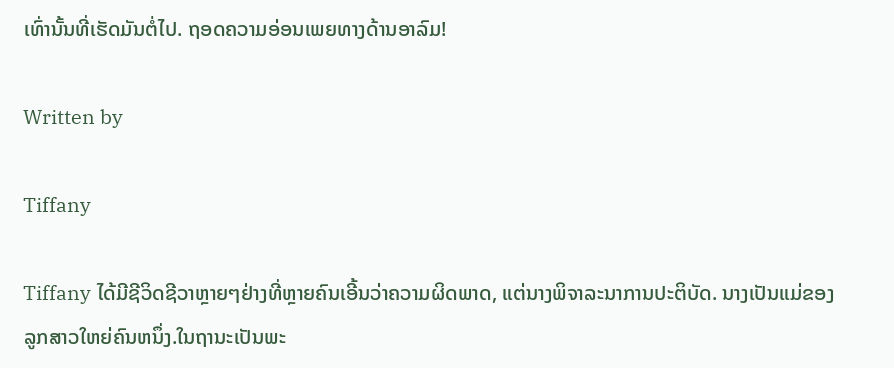ເທົ່ານັ້ນທີ່ເຮັດມັນຕໍ່ໄປ. ຖອດຄວາມອ່ອນເພຍທາງດ້ານອາລົມ!

Written by

Tiffany

Tiffany ໄດ້ມີຊີວິດຊີວາຫຼາຍໆຢ່າງທີ່ຫຼາຍຄົນເອີ້ນວ່າຄວາມຜິດພາດ, ແຕ່ນາງພິຈາລະນາການປະຕິບັດ. ນາງເປັນແມ່ຂອງລູກສາວໃຫຍ່ຄົນຫນຶ່ງ.ໃນຖານະເປັນພະ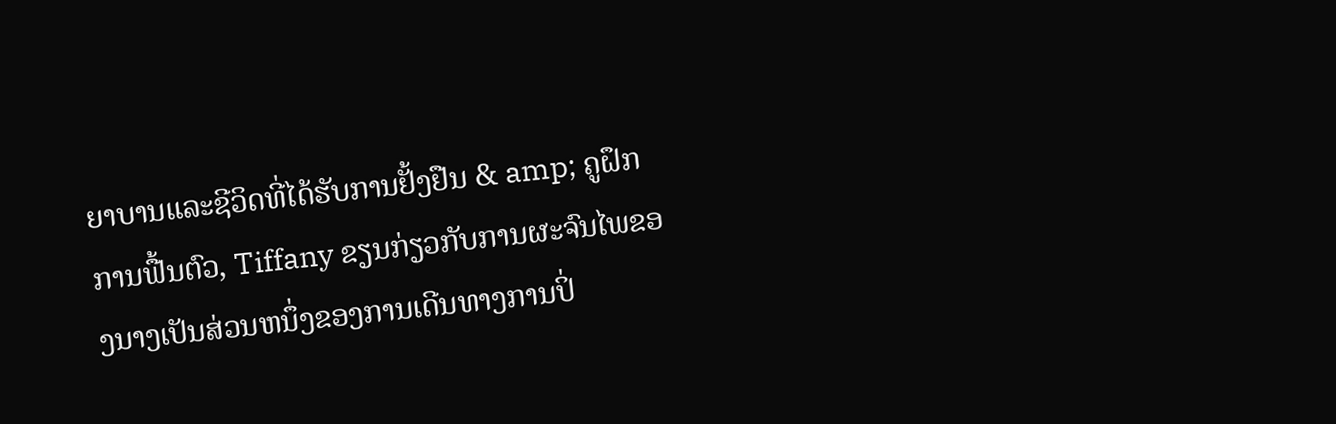ຍາບານແລະຊີວິດທີ່ໄດ້ຮັບການຢັ້ງຢືນ & amp; ຄູຝຶກການຟື້ນຕົວ, Tiffany ຂຽນກ່ຽວກັບການຜະຈົນໄພຂອງນາງເປັນສ່ວນຫນຶ່ງຂອງການເດີນທາງການປິ່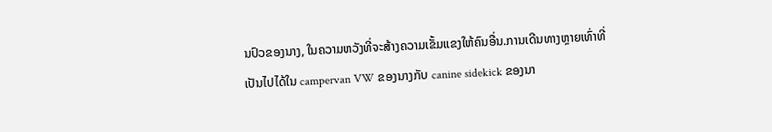ນປົວຂອງນາງ, ໃນຄວາມຫວັງທີ່ຈະສ້າງຄວາມເຂັ້ມແຂງໃຫ້ຄົນອື່ນ.ການເດີນທາງຫຼາຍເທົ່າທີ່ເປັນໄປໄດ້ໃນ campervan VW ຂອງນາງກັບ canine sidekick ຂອງນາ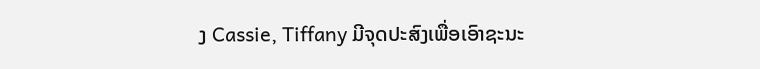ງ Cassie, Tiffany ມີຈຸດປະສົງເພື່ອເອົາຊະນະ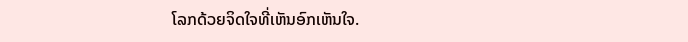ໂລກດ້ວຍຈິດໃຈທີ່ເຫັນອົກເຫັນໃຈ.